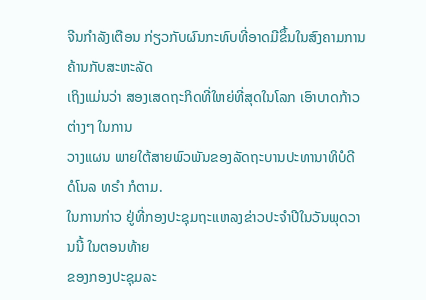ຈີນກຳລັງເຕືອນ ກ່ຽວກັບຜົນກະທົບທີ່ອາດມີຂຶ້ນໃນສົງຄາມການຄ້ານກັບສະຫະລັດ
ເຖິງແມ່ນວ່າ ສອງເສດຖະກິດທີ່ໃຫຍ່ທີ່ສຸດໃນໂລກ ເອົາບາດກ້າວຕ່າງໆ ໃນການ
ວາງແຜນ ພາຍໃຕ້ສາຍພົວພັນຂອງລັດຖະບານປະທານາທິບໍດີ ດໍໂນລ ທຣຳ ກໍຕາມ.
ໃນການກ່າວ ຢູ່ທີ່ກອງປະຊຸມຖະແຫລງຂ່າວປະຈຳປີໃນວັນພຸດວານນີ້ ໃນຕອນທ້າຍ
ຂອງກອງປະຊຸມລະ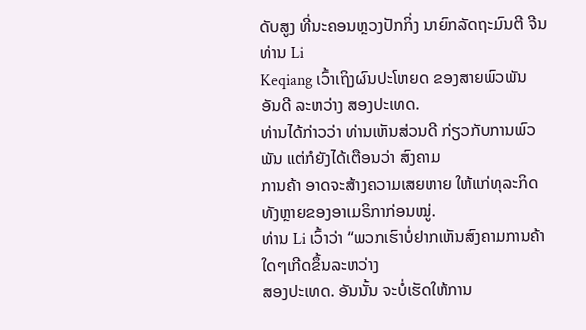ດັບສູງ ທີ່ນະຄອນຫຼວງປັກກິ່ງ ນາຍົກລັດຖະມົນຕີ ຈີນ ທ່ານ Li
Keqiang ເວົ້າເຖິງຜົນປະໂຫຍດ ຂອງສາຍພົວພັນ ອັນດີ ລະຫວ່າງ ສອງປະເທດ.
ທ່ານໄດ້ກ່າວວ່າ ທ່ານເຫັນສ່ວນດີ ກ່ຽວກັບການພົວພັນ ແຕ່ກໍຍັງໄດ້ເຕືອນວ່າ ສົງຄາມ
ການຄ້າ ອາດຈະສ້າງຄວາມເສຍຫາຍ ໃຫ້ແກ່ທຸລະກິດທັງຫຼາຍຂອງອາເມຣິກາກ່ອນໝູ່.
ທ່ານ Li ເວົ້າວ່າ “ພວກເຮົາບໍ່ຢາກເຫັນສົງຄາມການຄ້າໃດໆເກີດຂຶ້ນລະຫວ່າງ
ສອງປະເທດ. ອັນນັ້ນ ຈະບໍ່ເຮັດໃຫ້ການ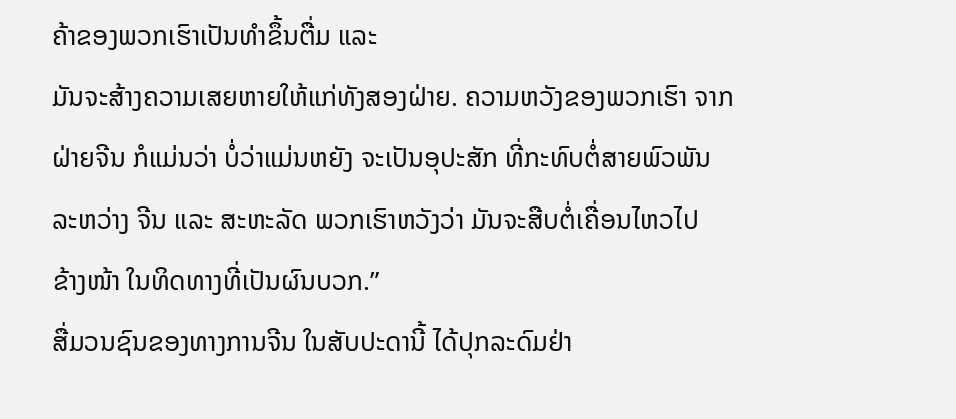ຄ້າຂອງພວກເຮົາເປັນທຳຂຶ້ນຕື່ມ ແລະ
ມັນຈະສ້າງຄວາມເສຍຫາຍໃຫ້ແກ່ທັງສອງຝ່າຍ. ຄວາມຫວັງຂອງພວກເຮົາ ຈາກ
ຝ່າຍຈີນ ກໍແມ່ນວ່າ ບໍ່ວ່າແມ່ນຫຍັງ ຈະເປັນອຸປະສັກ ທີ່ກະທົບຕໍ່ສາຍພົວພັນ
ລະຫວ່າງ ຈີນ ແລະ ສະຫະລັດ ພວກເຮົາຫວັງວ່າ ມັນຈະສືບຕໍ່ເຄື່ອນໄຫວໄປ
ຂ້າງໜ້າ ໃນທິດທາງທີ່ເປັນຜົນບວກ.”
ສື່ມວນຊົນຂອງທາງການຈີນ ໃນສັບປະດານີ້ ໄດ້ປຸກລະດົມຢ່າ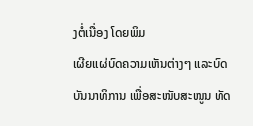ງຕໍ່ເນື່ອງ ໂດຍພິມ
ເຜີຍແຜ່ບົດຄວາມເຫັນຕ່າງໆ ແລະບົດບັນນາທິການ ເພື່ອສະໜັບສະໜູນ ທັດ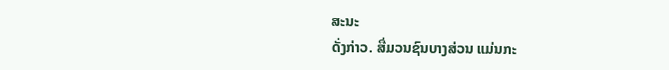ສະນະ
ດັ່ງກ່າວ. ສື່ມວນຊົນບາງສ່ວນ ແມ່ນກະ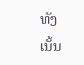ທັງເນັ້ນ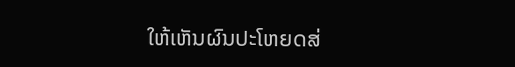ໃຫ້ເຫັນຜົນປະໂຫຍດສ່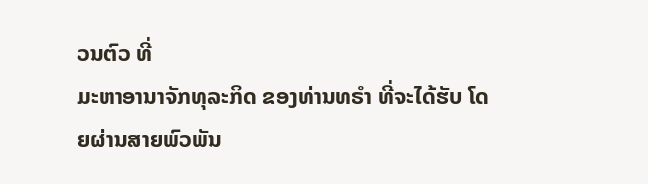ວນຕົວ ທີ່
ມະຫາອານາຈັກທຸລະກິດ ຂອງທ່ານທຣຳ ທີ່ຈະໄດ້ຮັບ ໂດຍຜ່ານສາຍພົວພັນ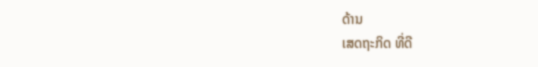ດ້ານ
ເສດຖະກິດ ທີ່ດີ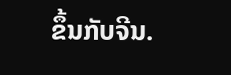ຂຶ້ນກັບຈີນ.